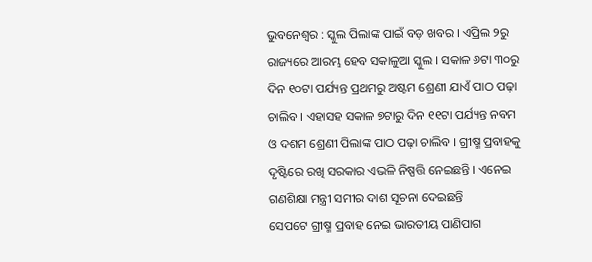ଭୁବନେଶ୍ୱର : ସ୍କୁଲ ପିଲାଙ୍କ ପାଇଁ ବଡ଼ ଖବର । ଏପ୍ରିଲ ୨ରୁ ରାଜ୍ୟରେ ଆରମ୍ଭ ହେବ ସକାଳୁଆ ସ୍କୁଲ । ସକାଳ ୬ଟା ୩୦ରୁ ଦିନ ୧୦ଟା ପର୍ଯ୍ୟନ୍ତ ପ୍ରଥମରୁ ଅଷ୍ଟମ ଶ୍ରେଣୀ ଯାଏଁ ପାଠ ପଢ଼ା ଚାଲିବ । ଏହାସହ ସକାଳ ୭ଟାରୁ ଦିନ ୧୧ଟା ପର୍ଯ୍ୟନ୍ତ ନବମ ଓ ଦଶମ ଶ୍ରେଣୀ ପିଲାଙ୍କ ପାଠ ପଢ଼ା ଚାଲିବ । ଗ୍ରୀଷ୍ମ ପ୍ରବାହକୁ ଦୃଷ୍ଟିରେ ରଖି ସରକାର ଏଭଳି ନିଷ୍ପତ୍ତି ନେଇଛନ୍ତି । ଏନେଇ ଗଣଶିକ୍ଷା ମନ୍ତ୍ରୀ ସମୀର ଦାଶ ସୂଚନା ଦେଇଛନ୍ତି
ସେପଟେ ଗ୍ରୀଷ୍ମ ପ୍ରବାହ ନେଇ ଭାରତୀୟ ପାଣିପାଗ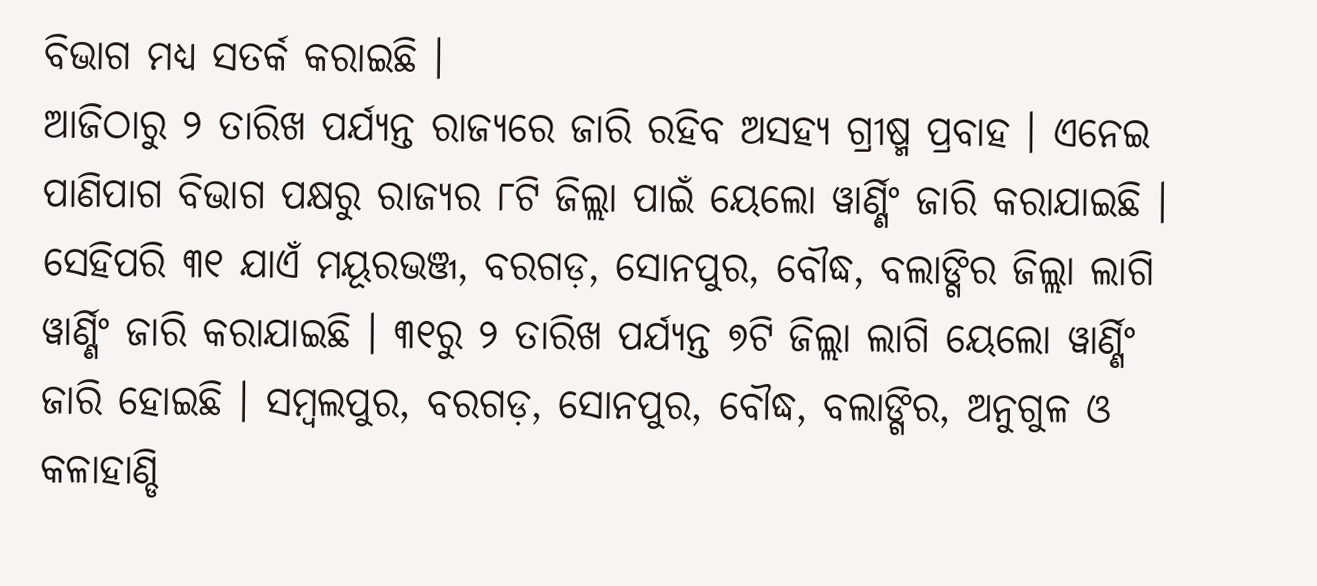ବିଭାଗ ମଧ୍ୟ ସତର୍କ କରାଇଛି ।
ଆଜିଠାରୁ ୨ ତାରିଖ ପର୍ଯ୍ୟନ୍ତ ରାଜ୍ୟରେ ଜାରି ରହିବ ଅସହ୍ୟ ଗ୍ରୀଷ୍ମ ପ୍ରବାହ । ଏନେଇ ପାଣିପାଗ ବିଭାଗ ପକ୍ଷରୁ ରାଜ୍ୟର ୮ଟି ଜିଲ୍ଲା ପାଇଁ ୟେଲୋ ୱାର୍ଣ୍ଣିଂ ଜାରି କରାଯାଇଛି । ସେହିପରି ୩୧ ଯାଏଁ ମୟୂରଭଞ୍ଜ, ବରଗଡ଼, ସୋନପୁର, ବୌଦ୍ଧ, ବଲାଙ୍ଗିର ଜିଲ୍ଲା ଲାଗି ୱାର୍ଣ୍ଣିଂ ଜାରି କରାଯାଇଛି । ୩୧ରୁ ୨ ତାରିଖ ପର୍ଯ୍ୟନ୍ତ ୭ଟି ଜିଲ୍ଲା ଲାଗି ୟେଲୋ ୱାର୍ଣ୍ଣିଂ ଜାରି ହୋଇଛି । ସମ୍ବଲପୁର, ବରଗଡ଼, ସୋନପୁର, ବୌଦ୍ଧ, ବଲାଙ୍ଗିର, ଅନୁଗୁଳ ଓ କଳାହାଣ୍ଡି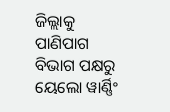ଜିଲ୍ଲାକୁ ପାଣିପାଗ ବିଭାଗ ପକ୍ଷରୁ ୟେଲୋ ୱାର୍ଣ୍ଣିଂ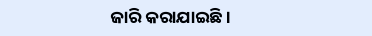ଜାରି କରାଯାଇଛି ।